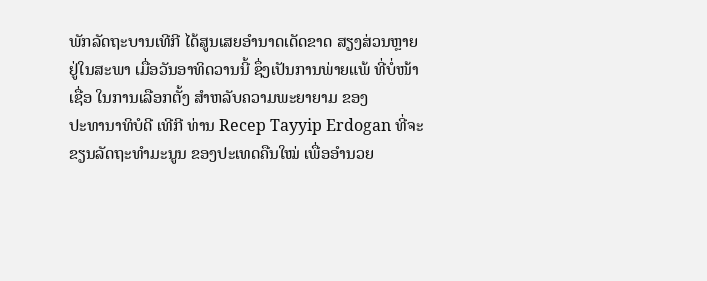ພັກລັດຖະບານເທີກີ ໄດ້ສູນເສຍອຳນາດເດັດຂາດ ສຽງສ່ວນຫຼາຍ
ຢູ່ໃນສະພາ ເມື່ອວັນອາທິດວານນີ້ ຊຶ່ງເປັນການພ່າຍແພ້ ທີ່ບໍ່ໜ້າ
ເຊື່ອ ໃນການເລືອກຕັ້ງ ສຳຫລັບຄວາມພະຍາຍາມ ຂອງ
ປະທານາທິບໍດີ ເທີກີ ທ່ານ Recep Tayyip Erdogan ທີ່ຈະ
ຂຽນລັດຖະທຳມະນູນ ຂອງປະເທດຄືນໃໝ່ ເພື່ອອຳນວຍ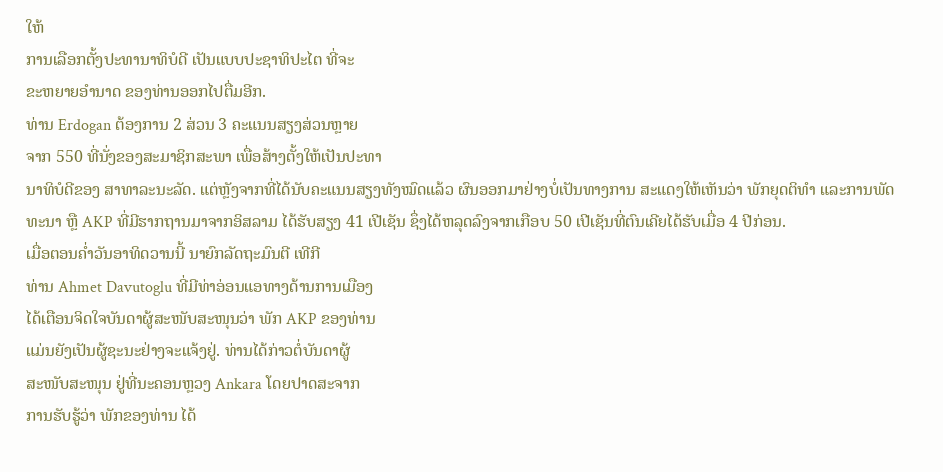ໃຫ້
ການເລືອກຕັ້ງປະທານາທິບໍດີ ເປັນແບບປະຊາທິປະໄຕ ທີ່ຈະ
ຂະຫຍາຍອຳນາດ ຂອງທ່ານອອກໄປຕື່ມອີກ.
ທ່ານ Erdogan ຕ້ອງການ 2 ສ່ວນ 3 ຄະແນນສຽງສ່ວນຫຼາຍ
ຈາກ 550 ທີ່ນັ່ງຂອງສະມາຊິກສະພາ ເພື່ອສ້າງຕັ້ງໃຫ້ເປັນປະທາ
ນາທິບໍດີຂອງ ສາທາລະນະລັດ. ແຕ່ຫຼັງຈາກທີ່ໄດ້ນັບຄະແນນສຽງທັງໝົດແລ້ວ ຜົນອອກມາຢ່າງບໍ່ເປັນທາງການ ສະແດງໃຫ້ເຫັນວ່າ ພັກຍຸດຕິທຳ ແລະການພັດທະນາ ຫຼື AKP ທີ່ມີຮາກຖານມາຈາກອິສລາມ ໄດ້ຮັບສຽງ 41 ເປີເຊັນ ຊຶ່ງໄດ້ຫລຸດລົງຈາກເກືອບ 50 ເປີເຊັນທີ່ຕົນເຄີຍໄດ້ຮັບເມື່ອ 4 ປີກ່ອນ.
ເມື່ອຕອນຄ່ຳວັນອາທິດວານນີ້ ນາຍົກລັດຖະມົນຕີ ເທີກີ
ທ່ານ Ahmet Davutoglu ທີ່ມີທ່າອ່ອນແອທາງດ້ານການເມືອງ
ໄດ້ເຕືອນຈິດໃຈບັນດາຜູ້ສະໜັບສະໜຸນວ່າ ພັກ AKP ຂອງທ່ານ
ແມ່ນຍັງເປັນຜູ້ຊະນະຢ່າງຈະແຈ້ງຢູ່. ທ່ານໄດ້ກ່າວຕໍ່ບັນດາຜູ້
ສະໜັບສະໜຸນ ຢູ່ທີ່ນະຄອນຫຼວງ Ankara ໂດຍປາດສະຈາກ
ການຮັບຮູ້ວ່າ ພັກຂອງທ່ານ ໄດ້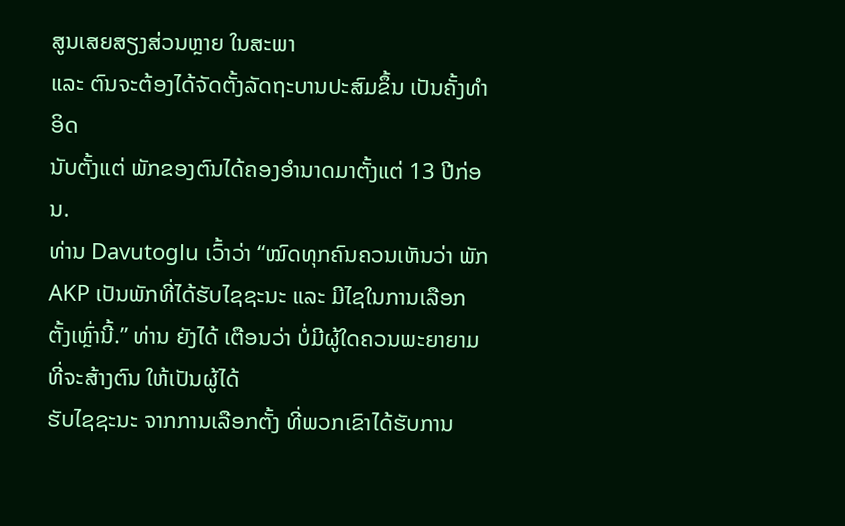ສູນເສຍສຽງສ່ວນຫຼາຍ ໃນສະພາ
ແລະ ຕົນຈະຕ້ອງໄດ້ຈັດຕັ້ງລັດຖະບານປະສົມຂຶ້ນ ເປັນຄັ້ງທຳອິດ
ນັບຕັ້ງແຕ່ ພັກຂອງຕົນໄດ້ຄອງອຳນາດມາຕັ້ງແຕ່ 13 ປີກ່ອນ.
ທ່ານ Davutoglu ເວົ້າວ່າ “ໝົດທຸກຄົນຄວນເຫັນວ່າ ພັກ
AKP ເປັນພັກທີ່ໄດ້ຮັບໄຊຊະນະ ແລະ ມີໄຊໃນການເລືອກ
ຕັ້ງເຫຼົ່ານີ້.” ທ່ານ ຍັງໄດ້ ເຕືອນວ່າ ບໍ່ມີຜູ້ໃດຄວນພະຍາຍາມທີ່ຈະສ້າງຕົນ ໃຫ້ເປັນຜູ້ໄດ້
ຮັບໄຊຊະນະ ຈາກການເລືອກຕັ້ງ ທີ່ພວກເຂົາໄດ້ຮັບການ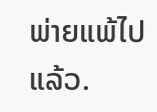ພ່າຍແພ້ໄປແລ້ວ.